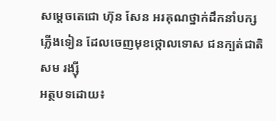សម្តេចតេជោ ហ៊ុន សែន អរគុណថ្នាក់ដឹកនាំបក្សភ្លើងទៀន ដែលចេញមុខថ្កោលទោស ជនក្បត់ជាតិ សម រង្ស៊ី
អត្ថបទដោយ៖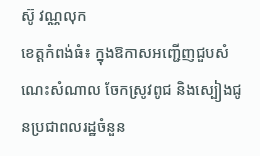ស៊ូ វណ្ណលុក
ខេត្តកំពង់ធំ៖ ក្នុងឱកាសអញ្ជើញជួបសំណេះសំណាល ចែកស្រូវពូជ និងស្បៀងជូនប្រជាពលរដ្ឋចំនួន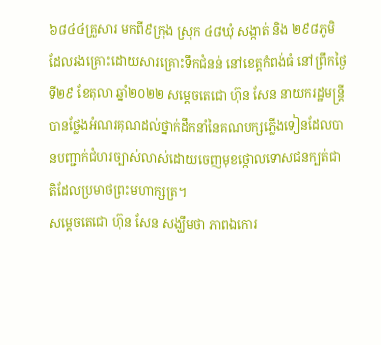៦៨៤៤គ្រួសារ មកពី៩ក្រុង ស្រុក ៤៨ឃុំ សង្កាត់ និង ២៩៨ភូមិ ដែលរងគ្រោះដោយសារគ្រោះទឹកជំនន់ នៅខេត្តកំពង់ធំ នៅព្រឹកថ្ងៃទី២៩ ខែតុលា ឆ្នាំ២០២២ សម្តេចតេជោ ហ៊ុន សែន នាយករដ្ឋមន្ត្រី បានថ្លែងអំណរគុណដល់ថ្នាក់ដឹកនាំនៃគណបក្សភ្លើងទៀនដែលបានបញ្ជាក់ជំហរច្បាស់លាស់ដោយចេញមុខថ្កោលទោសជនក្បត់ជាតិដែលប្រមាថព្រះមហាក្សត្រ។
សម្តេចតេជោ ហ៊ុន សែន សង្ឃឹមថា ភាពឯកោរ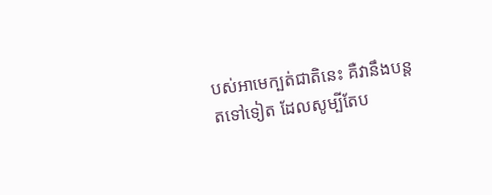បស់អាមេក្បត់ជាតិនេះ គឺវានឹងបន្តតទៅទៀត ដែលសូម្បីតែប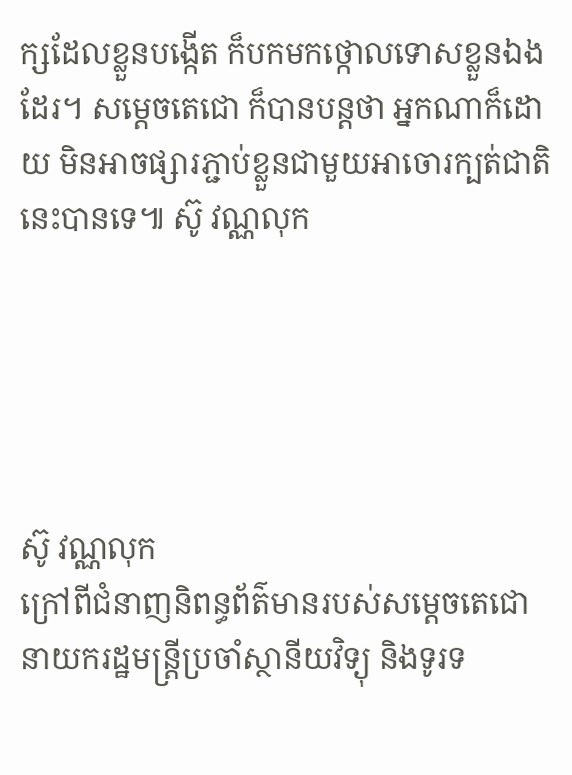ក្សដែលខ្លួនបង្កើត ក៏បកមកថ្កោលទោសខ្លួនឯងដែរ។ សម្តេចតេជោ ក៏បានបន្តថា អ្នកណាក៏ដោយ មិនអាចផ្សារភ្ជាប់ខ្លួនជាមួយអាចោរក្បត់ជាតិនេះបានទេ៕ ស៊ូ វណ្ណលុក





ស៊ូ វណ្ណលុក
ក្រៅពីជំនាញនិពន្ធព័ត៌មានរបស់សម្ដេចតេជោ នាយករដ្ឋមន្ត្រីប្រចាំស្ថានីយវិទ្យុ និងទូរទ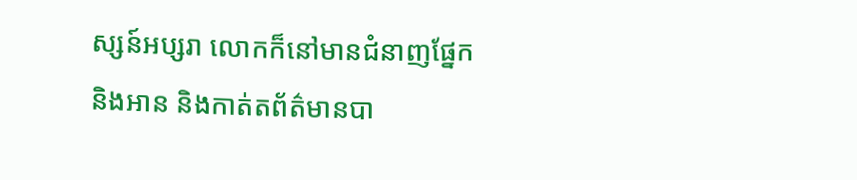ស្សន៍អប្សរា លោកក៏នៅមានជំនាញផ្នែក និងអាន និងកាត់តព័ត៌មានបា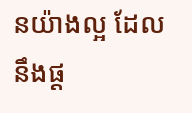នយ៉ាងល្អ ដែលនឹងផ្ដ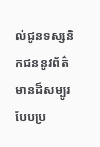ល់ជូនទស្សនិកជននូវព័ត៌មានដ៏សម្បូរបែបប្រ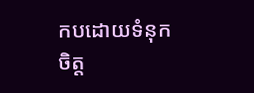កបដោយទំនុកចិត្ត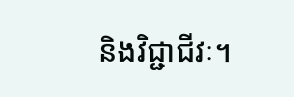និងវិជ្ជាជីវៈ។